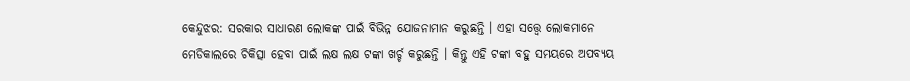କେନ୍ଦୁଝର: ସରକାର ସାଧାରଣ ଲୋକଙ୍କ ପାଇଁ ବିଭିନ୍ନ ଯୋଜନାମାନ କରୁଛନ୍ତି । ଏହା ସତ୍ତ୍ବେ ଲୋକମାନେ ମେଡିକାଲରେ ଚିକିତ୍ସା ହେବା ପାଇଁ ଲକ୍ଷ ଲକ୍ଷ ଟଙ୍କା ଖର୍ଚ୍ଚ କରୁଛନ୍ତି । କିନ୍ତୁ ଏହି ଟଙ୍କା ବହୁ ସମୟରେ ଅପବ୍ୟୟ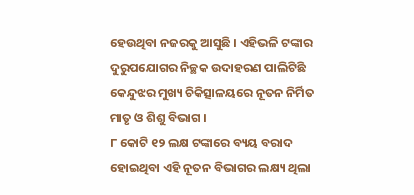ହେଉଥିବା ନଜରକୁ ଆସୁଛି । ଏହିଭଳି ଟଙ୍କାର ଦୁରୁପଯୋଗର ନିଚ୍ଛକ ଉଦାହରଣ ପାଲିଟିଛି କେନ୍ଦୁଝର ମୁଖ୍ୟ ଚିକିତ୍ସାଳୟରେ ନୂତନ ନିର୍ମିତ ମାତୃ ଓ ଶିଶୁ ବିଭାଗ ।
୮ କୋଟି ୧୨ ଲକ୍ଷ ଟଙ୍କାରେ ବ୍ୟୟ ବରାଦ ହୋଇଥିବା ଏହି ନୂତନ ବିଭାଗର ଲକ୍ଷ୍ୟ ଥିଲା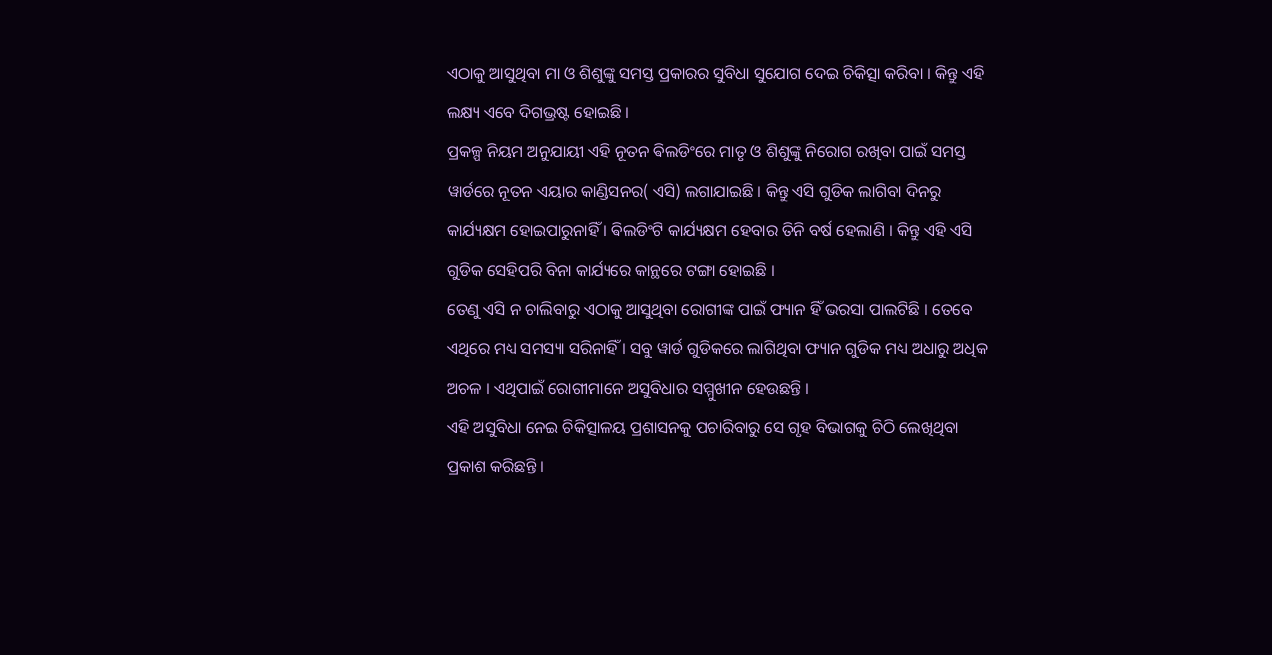ଏଠାକୁ ଆସୁଥିବା ମା ଓ ଶିଶୁଙ୍କୁ ସମସ୍ତ ପ୍ରକାରର ସୁବିଧା ସୁଯୋଗ ଦେଇ ଚିକିତ୍ସା କରିବା । କିନ୍ତୁ ଏହି ଲକ୍ଷ୍ୟ ଏବେ ଦିଗଭ୍ରଷ୍ଟ ହୋଇଛି ।
ପ୍ରକଳ୍ପ ନିୟମ ଅନୁଯାୟୀ ଏହି ନୂତନ ଵିଲଡିଂରେ ମାତୃ ଓ ଶିଶୁଙ୍କୁ ନିରୋଗ ରଖିବା ପାଇଁ ସମସ୍ତ ୱାର୍ଡରେ ନୂତନ ଏୟାର କାଣ୍ଡିସନର( ଏସି) ଲଗାଯାଇଛି । କିନ୍ତୁ ଏସି ଗୁଡିକ ଲାଗିବା ଦିନରୁ କାର୍ଯ୍ୟକ୍ଷମ ହୋଇପାରୁନାହିଁ । ଵିଲଡିଂଟି କାର୍ଯ୍ୟକ୍ଷମ ହେବାର ତିନି ବର୍ଷ ହେଲାଣି । କିନ୍ତୁ ଏହି ଏସି ଗୁଡିକ ସେହିପରି ବିନା କାର୍ଯ୍ୟରେ କାନ୍ଥରେ ଟଙ୍ଗା ହୋଇଛି ।
ତେଣୁ ଏସି ନ ଚାଲିବାରୁ ଏଠାକୁ ଆସୁଥିବା ରୋଗୀଙ୍କ ପାଇଁ ଫ୍ୟାନ ହିଁ ଭରସା ପାଲଟିଛି । ତେବେ ଏଥିରେ ମଧ୍ୟ ସମସ୍ୟା ସରିନାହିଁ । ସବୁ ୱାର୍ଡ ଗୁଡିକରେ ଲାଗିଥିବା ଫ୍ୟାନ ଗୁଡିକ ମଧ୍ୟ ଅଧାରୁ ଅଧିକ ଅଚଳ । ଏଥିପାଇଁ ରୋଗୀମାନେ ଅସୁବିଧାର ସମ୍ମୁଖୀନ ହେଉଛନ୍ତି ।
ଏହି ଅସୁବିଧା ନେଇ ଚିକିତ୍ସାଳୟ ପ୍ରଶାସନକୁ ପଚାରିବାରୁ ସେ ଗୃହ ବିଭାଗକୁ ଚିଠି ଲେଖିଥିବା ପ୍ରକାଶ କରିଛନ୍ତି ।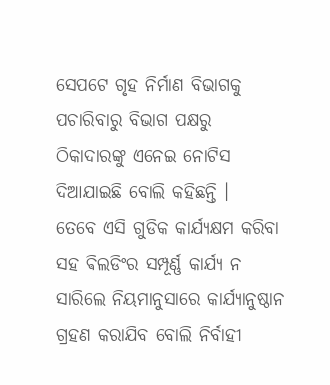ସେପଟେ ଗୃହ ନିର୍ମାଣ ବିଭାଗକୁ ପଚାରିବାରୁ ବିଭାଗ ପକ୍ଷରୁ ଠିକାଦାରଙ୍କୁ ଏନେଇ ନୋଟିସ ଦିଆଯାଇଛି ବୋଲି କହିଛନ୍ତି ।
ତେବେ ଏସି ଗୁଡିକ କାର୍ଯ୍ୟକ୍ଷମ କରିବା ସହ ଵିଲଡିଂର ସମ୍ପୂର୍ଣ୍ଣ କାର୍ଯ୍ୟ ନ ସାରିଲେ ନିୟମାନୁସାରେ କାର୍ଯ୍ୟାନୁଷ୍ଠାନ ଗ୍ରହଣ କରାଯିବ ବୋଲି ନିର୍ବାହୀ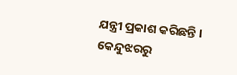ଯନ୍ତ୍ରୀ ପ୍ରକାଶ କରିଛନ୍ତି ।
କେନ୍ଦୁଝରରୁ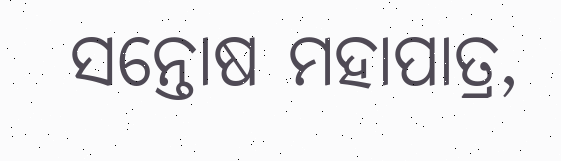ସନ୍ତୋଷ ମହାପାତ୍ର,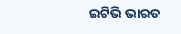ଇଟିଭି ଭାରତ